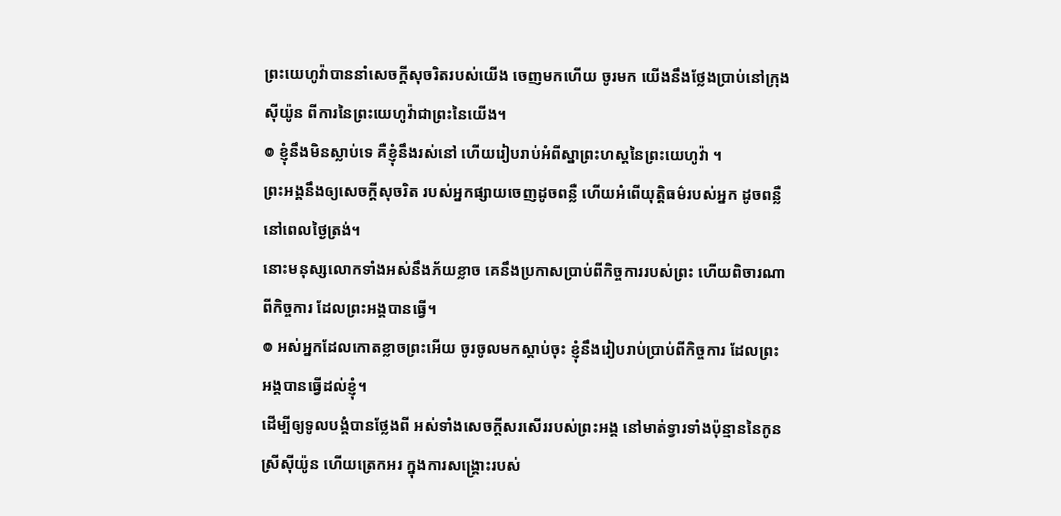ព្រះយេហូវ៉ាបាននាំសេចក្ដីសុចរិតរបស់យើង ចេញមកហើយ ចូរមក យើងនឹងថ្លែងប្រាប់នៅក្រុងស៊ីយ៉ូន ពីការនៃព្រះយេហូវ៉ាជាព្រះនៃយើង។
៙ ខ្ញុំនឹងមិនស្លាប់ទេ គឺខ្ញុំនឹងរស់នៅ ហើយរៀបរាប់អំពីស្នាព្រះហស្តនៃព្រះយេហូវ៉ា ។
ព្រះអង្គនឹងឲ្យសេចក្ដីសុចរិត របស់អ្នកផ្សាយចេញដូចពន្លឺ ហើយអំពើយុត្តិធម៌របស់អ្នក ដូចពន្លឺនៅពេលថ្ងៃត្រង់។
នោះមនុស្សលោកទាំងអស់នឹងភ័យខ្លាច គេនឹងប្រកាសប្រាប់ពីកិច្ចការរបស់ព្រះ ហើយពិចារណាពីកិច្ចការ ដែលព្រះអង្គបានធ្វើ។
៙ អស់អ្នកដែលកោតខ្លាចព្រះអើយ ចូរចូលមកស្តាប់ចុះ ខ្ញុំនឹងរៀបរាប់ប្រាប់ពីកិច្ចការ ដែលព្រះអង្គបានធ្វើដល់ខ្ញុំ។
ដើម្បីឲ្យទូលបង្គំបានថ្លែងពី អស់ទាំងសេចក្ដីសរសើររបស់ព្រះអង្គ នៅមាត់ទ្វារទាំងប៉ុន្មាននៃកូនស្រីស៊ីយ៉ូន ហើយត្រេកអរ ក្នុងការសង្គ្រោះរបស់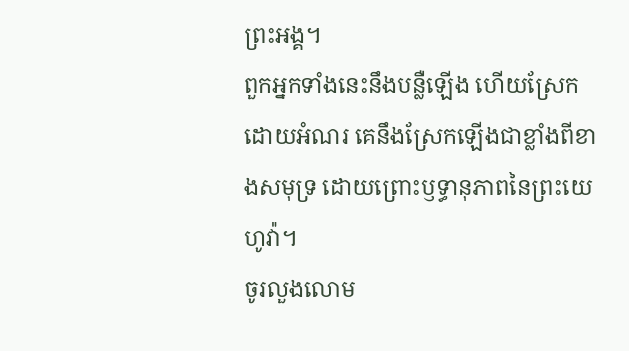ព្រះអង្គ។
ពួកអ្នកទាំងនេះនឹងបន្លឺឡើង ហើយស្រែកដោយអំណរ គេនឹងស្រែកឡើងជាខ្លាំងពីខាងសមុទ្រ ដោយព្រោះឫទ្ធានុភាពនៃព្រះយេហូវ៉ា។
ចូរលួងលោម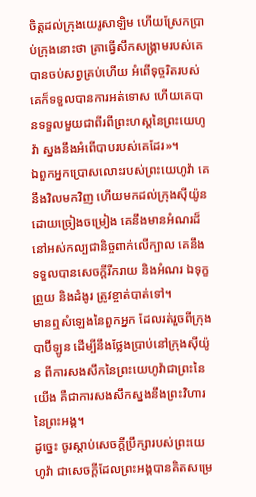ចិត្តដល់ក្រុងយេរូសាឡិម ហើយស្រែកប្រាប់ក្រុងនោះថា គ្រាធ្វើសឹកសង្គ្រាមរបស់គេបានចប់សព្វគ្រប់ហើយ អំពើទុច្ចរិតរបស់គេក៏ទទួលបានការអត់ទោស ហើយគេបានទទួលមួយជាពីរពីព្រះហស្តនៃព្រះយេហូវ៉ា ស្នងនឹងអំពើបាបរបស់គេដែរ»។
ឯពួកអ្នកប្រោសលោះរបស់ព្រះយេហូវ៉ា គេនឹងវិលមកវិញ ហើយមកដល់ក្រុងស៊ីយ៉ូនដោយច្រៀងចម្រៀង គេនឹងមានអំណរដ៏នៅអស់កល្បជានិច្ចពាក់លើក្បាល គេនឹងទទួលបានសេចក្ដីរីករាយ និងអំណរ ឯទុក្ខព្រួយ និងដំងូរ ត្រូវខ្ចាត់បាត់ទៅ។
មានឮសំឡេងនៃពួកអ្នក ដែលរត់រួចពីក្រុងបាប៊ីឡូន ដើម្បីនឹងថ្លែងប្រាប់នៅក្រុងស៊ីយ៉ូន ពីការសងសឹកនៃព្រះយេហូវ៉ាជាព្រះនៃយើង គឺជាការសងសឹកស្នងនឹងព្រះវិហារនៃព្រះអង្គ។
ដូច្នេះ ចូរស្តាប់សេចក្ដីប្រឹក្សារបស់ព្រះយេហូវ៉ា ជាសេចក្ដីដែលព្រះអង្គបានគិតសម្រេ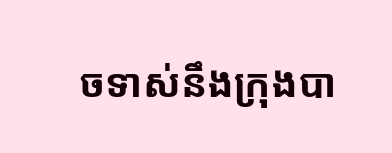ចទាស់នឹងក្រុងបា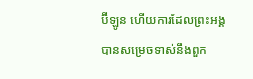ប៊ីឡូន ហើយការដែលព្រះអង្គបានសម្រេចទាស់នឹងពួក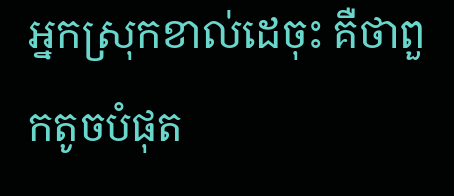អ្នកស្រុកខាល់ដេចុះ គឺថាពួកតូចបំផុត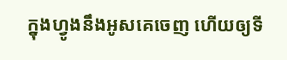ក្នុងហ្វូងនឹងអូសគេចេញ ហើយឲ្យទី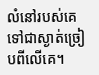លំនៅរបស់គេទៅជាស្ងាត់ច្រៀបពីលើគេ។